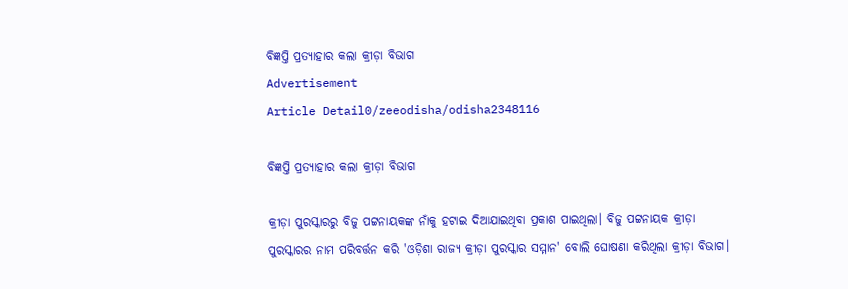ବିଜ୍ଞପ୍ତି ପ୍ରତ୍ୟାହାର କଲା କ୍ରୀଡ଼ା ବିଭାଗ
Advertisement
Article Detail0/zeeodisha/odisha2348116

ବିଜ୍ଞପ୍ତି ପ୍ରତ୍ୟାହାର କଲା କ୍ରୀଡ଼ା ବିଭାଗ

କ୍ରୀଡ଼ା ପୁରସ୍କାରରୁ ବିଜୁ ପଟ୍ଟନାୟକଙ୍କ ନାଁକୁ ହଟାଇ ଦିଆଯାଇଥିବା ପ୍ରକାଶ ପାଇଥିଲା। ବିଜୁ ପଟ୍ଟନାୟକ କ୍ରୀଡ଼ା ପୁରସ୍କାରର ନାମ ପରିବର୍ତ୍ତନ କରି 'ଓଡ଼ିଶା ରାଜ୍ୟ କ୍ରୀଡ଼ା ପୁରସ୍କାର ସମ୍ମାନ' ବୋଲି ଘୋଷଣା କରିଥିଲା କ୍ରୀଡ଼ା ବିଭାଗ।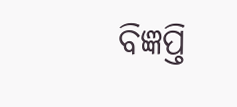ବିଜ୍ଞପ୍ତି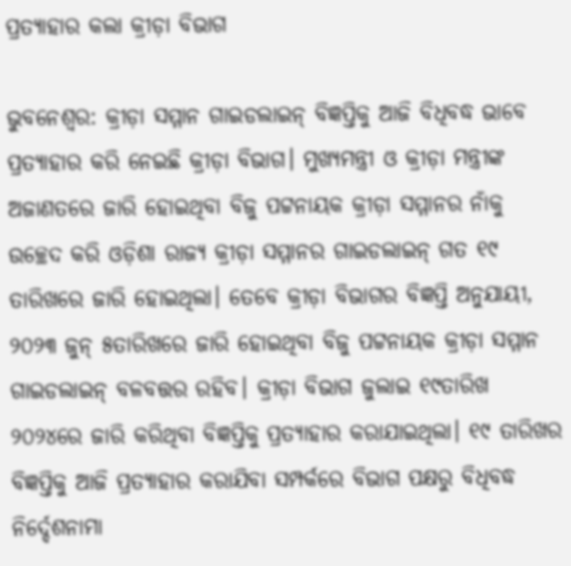ପ୍ରତ୍ୟାହାର କଲା କ୍ରୀଡ଼ା ବିଭାଗ

ଭୁବନେଶ୍ଵର: କ୍ରୀଡ଼ା ସମ୍ମାନ ଗାଇଡଲାଇନ୍ ବିଜ୍ଞପ୍ତିକୁ ଆଜି ବିଧିବଦ୍ଧ ଭାବେ ପ୍ରତ୍ୟାହାର କରି ନେଇଛି କ୍ରୀଡ଼ା ବିଭାଗ। ମୁଖ୍ୟମନ୍ତ୍ରୀ ଓ କ୍ରୀଡ଼ା ମନ୍ତ୍ରୀଙ୍କ ଅଜାଣତରେ ଜାରି ହୋଇଥିବା ବିଜୁ ପଟ୍ଟନାୟକ କ୍ରୀଡ଼ା ସମ୍ମାନର ନାଁକୁ ଉଚ୍ଛେଦ କରି ଓଡ଼ିଶା ରାଜ୍ୟ କ୍ରୀଡ଼ା ସମ୍ମାନର ଗାଇଡଲାଇନ୍ ଗତ ୧୯ ତାରିଖରେ ଜାରି ହୋଇଥିଲା। ତେବେ କ୍ରୀଡ଼ା ବିଭାଗର ବିଜ୍ଞପ୍ତି ଅନୁଯାୟୀ, ୨୦୨୩ ଜୁନ୍ ୫ତାରିଖରେ ଜାରି ହୋଇଥିବା ବିଜୁ ପଟ୍ଟନାୟକ କ୍ରୀଡ଼ା ସମ୍ମାନ ଗାଇଡଲାଇନ୍ ବଳବତ୍ତର ରହିବ। କ୍ରୀଡ଼ା ବିଭାଗ ଜୁଲାଇ ୧୯ତାରିଖ ୨୦୨୪ରେ ଜାରି କରିଥିବା ବିଜ୍ଞପ୍ତିକୁ ପ୍ରତ୍ୟାହାର କରାଯାଇଥିଲା। ୧୯ ତାରିଖର ବିଜ୍ଞପ୍ତିକୁ ଆଜି ପ୍ରତ୍ୟାହାର କରାଯିବା ସମ୍ପର୍କରେ ବିଭାଗ ପକ୍ଷରୁ ବିଧିବଦ୍ଧ ନିର୍ଦ୍ଦେଶନାମା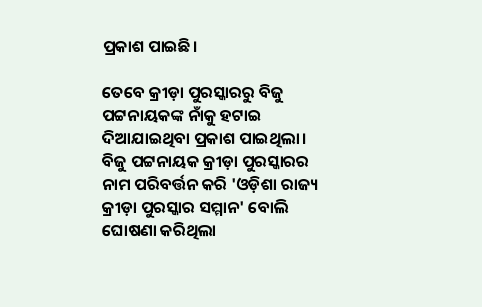ପ୍ରକାଶ ପାଇଛି।

ତେବେ କ୍ରୀଡ଼ା ପୁରସ୍କାରରୁ ବିଜୁ ପଟ୍ଟନାୟକଙ୍କ ନାଁକୁ ହଟାଇ ଦିଆଯାଇଥିବା ପ୍ରକାଶ ପାଇଥିଲା। ବିଜୁ ପଟ୍ଟନାୟକ କ୍ରୀଡ଼ା ପୁରସ୍କାରର ନାମ ପରିବର୍ତ୍ତନ କରି 'ଓଡ଼ିଶା ରାଜ୍ୟ କ୍ରୀଡ଼ା ପୁରସ୍କାର ସମ୍ମାନ' ବୋଲି ଘୋଷଣା କରିଥିଲା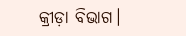କ୍ରୀଡ଼ା ବିଭାଗ।